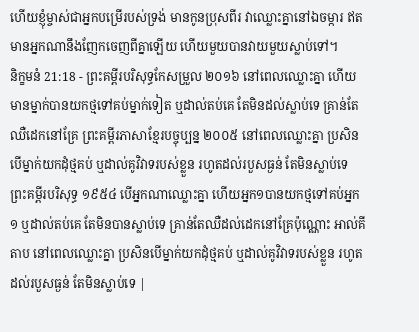ហើយខ្ញុំម្ចាស់ជាអ្នកបម្រើរបស់ទ្រង់ មានកូនប្រុសពីរ វាឈ្លោះគ្នានៅឯចម្ការ ឥតមានអ្នកណានឹងញែកចេញពីគ្នាឡើយ ហើយមួយបានវាយមួយស្លាប់ទៅ។
និក្ខមនំ 21:18 - ព្រះគម្ពីរបរិសុទ្ធកែសម្រួល ២០១៦ នៅពេលឈ្លោះគ្នា ហើយមានម្នាក់បានយកថ្មទៅគប់ម្នាក់ទៀត ឬដាល់តប់គេ តែមិនដល់ស្លាប់ទេ គ្រាន់តែឈឺដេកនៅគ្រែ ព្រះគម្ពីរភាសាខ្មែរបច្ចុប្បន្ន ២០០៥ នៅពេលឈ្លោះគ្នា ប្រសិនបើម្នាក់យកដុំថ្មគប់ ឬដាល់គូវិវាទរបស់ខ្លួន រហូតដល់របួសធ្ងន់ តែមិនស្លាប់ទេ ព្រះគម្ពីរបរិសុទ្ធ ១៩៥៤ បើអ្នកណាឈ្លោះគ្នា ហើយអ្នក១បានយកថ្មទៅគប់អ្នក១ ឬដាល់តប់គេ តែមិនបានស្លាប់ទេ គ្រាន់តែឈឺដល់ដេកនៅគ្រែប៉ុណ្ណោះ អាល់គីតាប នៅពេលឈ្លោះគ្នា ប្រសិនបើម្នាក់យកដុំថ្មគប់ ឬដាល់គូវិវាទរបស់ខ្លួន រហូតដល់របួសធ្ងន់ តែមិនស្លាប់ទេ |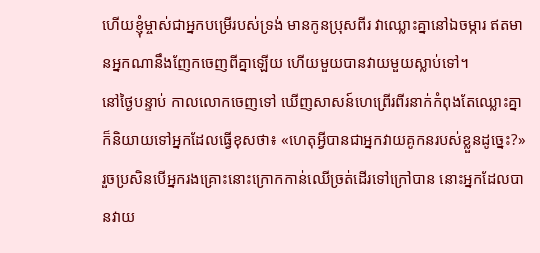ហើយខ្ញុំម្ចាស់ជាអ្នកបម្រើរបស់ទ្រង់ មានកូនប្រុសពីរ វាឈ្លោះគ្នានៅឯចម្ការ ឥតមានអ្នកណានឹងញែកចេញពីគ្នាឡើយ ហើយមួយបានវាយមួយស្លាប់ទៅ។
នៅថ្ងៃបន្ទាប់ កាលលោកចេញទៅ ឃើញសាសន៍ហេព្រើរពីរនាក់កំពុងតែឈ្លោះគ្នា ក៏និយាយទៅអ្នកដែលធ្វើខុសថា៖ «ហេតុអ្វីបានជាអ្នកវាយគូកនរបស់ខ្លួនដូច្នេះ?»
រួចប្រសិនបើអ្នករងគ្រោះនោះក្រោកកាន់ឈើច្រត់ដើរទៅក្រៅបាន នោះអ្នកដែលបានវាយ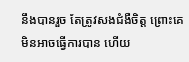នឹងបានរួច តែត្រូវសងជំងឺចិត្ត ព្រោះគេមិនអាចធ្វើការបាន ហើយ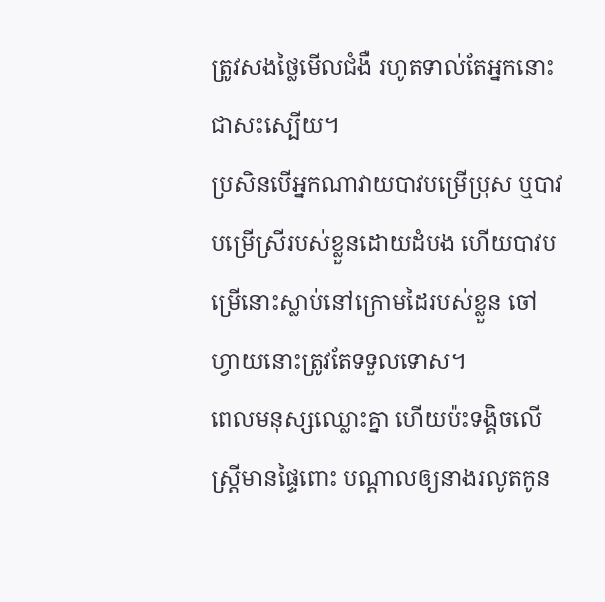ត្រូវសងថ្លៃមើលជំងឺ រហូតទាល់តែអ្នកនោះជាសះស្បើយ។
ប្រសិនបើអ្នកណាវាយបាវបម្រើប្រុស ឬបាវបម្រើស្រីរបស់ខ្លួនដោយដំបង ហើយបាវបម្រើនោះស្លាប់នៅក្រោមដៃរបស់ខ្លួន ចៅហ្វាយនោះត្រូវតែទទួលទោស។
ពេលមនុស្សឈ្លោះគ្នា ហើយប៉ះទង្គិចលើស្ត្រីមានផ្ទៃពោះ បណ្ដាលឲ្យនាងរលូតកូន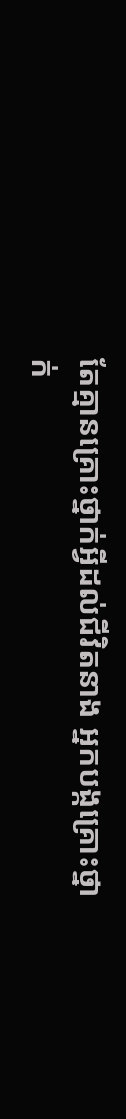តែគ្មានគ្រោះថ្នាក់អ្វីដល់ជីវិតនាង អ្នកបង្កគ្រោះថ្នាក់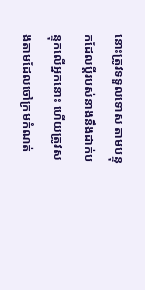នោះត្រូវទទួលទោស តាមបន្ទុកដែលប្តីរបស់នាងនឹងដាក់បន្ទុកលើអ្នកនោះ ហើយត្រូវសងតាមដែលចៅក្រមកំណត់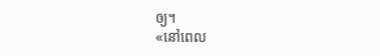ឲ្យ។
«នៅពេល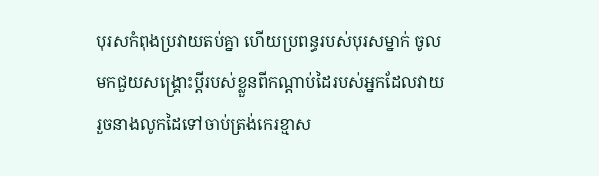បុរសកំពុងប្រវាយតប់គ្នា ហើយប្រពន្ធរបស់បុរសម្នាក់ ចូលមកជួយសង្គ្រោះប្តីរបស់ខ្លួនពីកណ្ដាប់ដៃរបស់អ្នកដែលវាយ រួចនាងលូកដៃទៅចាប់ត្រង់កេរខ្មាស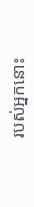របស់អ្នកនោះ